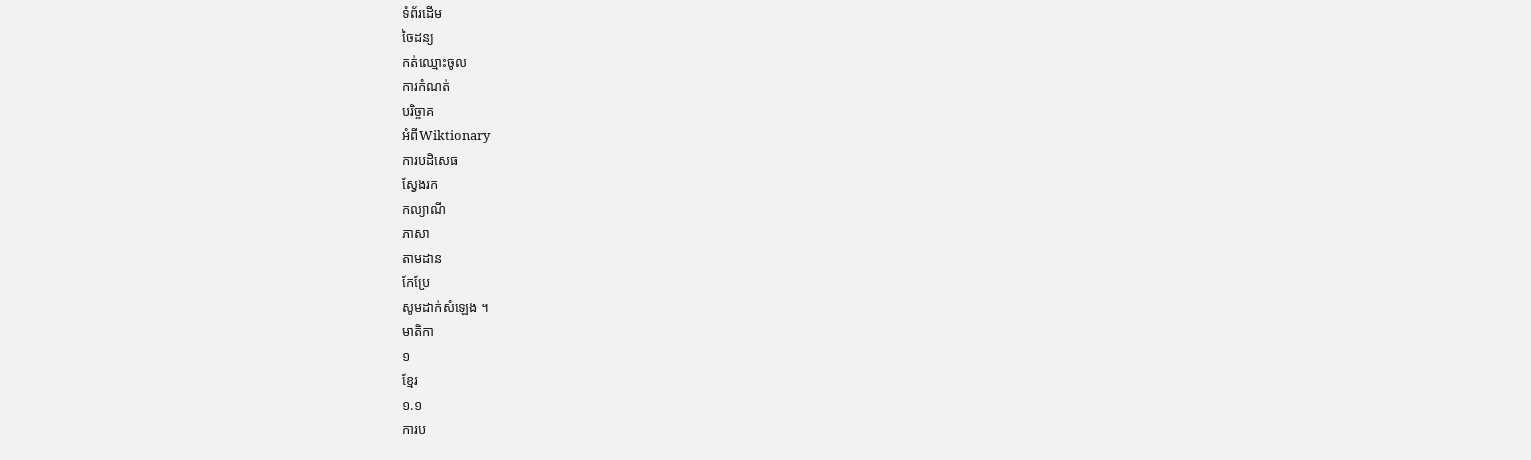ទំព័រដើម
ចៃដន្យ
កត់ឈ្មោះចូល
ការកំណត់
បរិច្ចាគ
អំពីWiktionary
ការបដិសេធ
ស្វែងរក
កល្យាណី
ភាសា
តាមដាន
កែប្រែ
សូមដាក់សំឡេង ។
មាតិកា
១
ខ្មែរ
១.១
ការប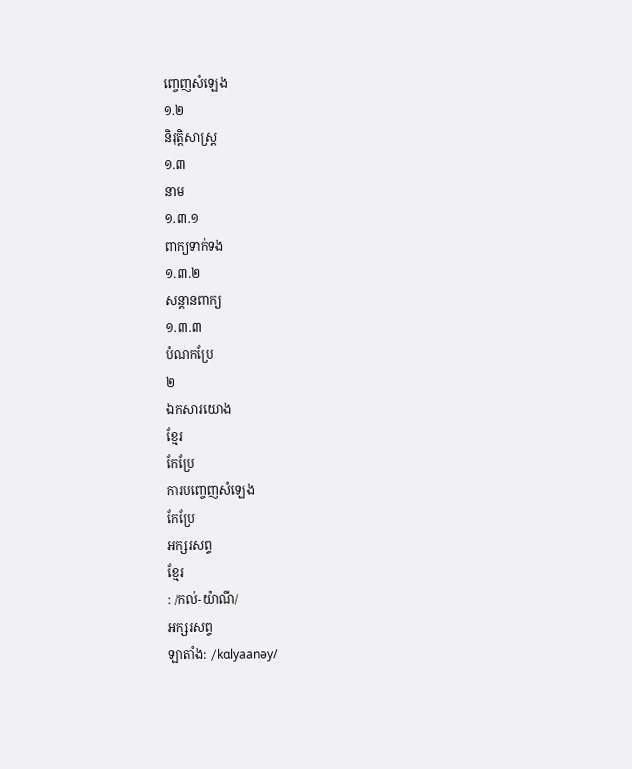ញ្ចេញសំឡេង
១.២
និរុត្តិសាស្ត្រ
១.៣
នាម
១.៣.១
ពាក្យទាក់ទង
១.៣.២
សន្តានពាក្យ
១.៣.៣
បំណកប្រែ
២
ឯកសារយោង
ខ្មែរ
កែប្រែ
ការបញ្ចេញសំឡេង
កែប្រែ
អក្សរសព្ទ
ខ្មែរ
: /កល់-យ៉ាណី/
អក្សរសព្ទ
ឡាតាំង: /kɑlyaanəy/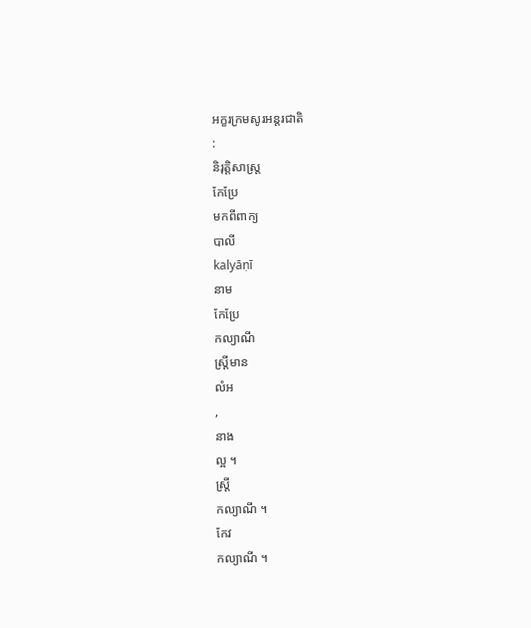អក្ខរក្រមសូរអន្តរជាតិ
:
និរុត្តិសាស្ត្រ
កែប្រែ
មកពីពាក្យ
បាលី
kalyāṇī
នាម
កែប្រែ
កល្យាណី
ស្ត្រីមាន
លំអ
,
នាង
ល្អ ។
ស្ត្រី
កល្យាណី ។
កែវ
កល្យាណី ។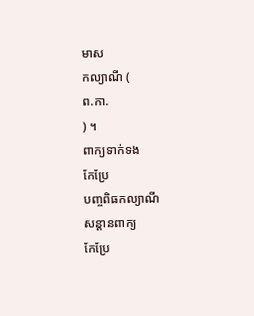មាស
កល្យាណី (
ព.កា.
) ។
ពាក្យទាក់ទង
កែប្រែ
បញ្ចពិធកល្យាណី
សន្តានពាក្យ
កែប្រែ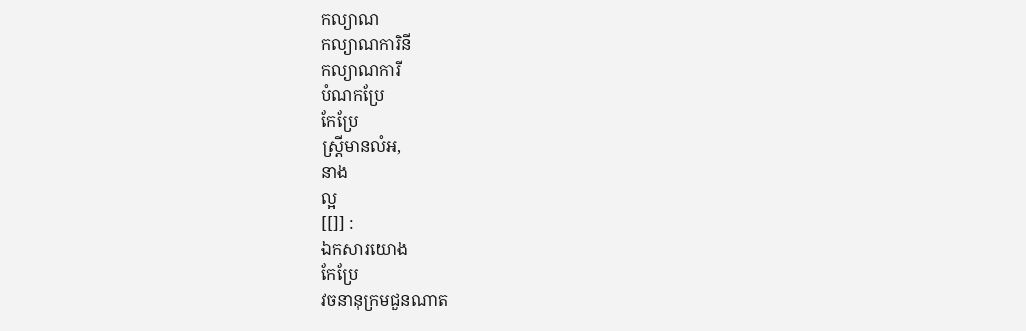កល្យាណ
កល្យាណការិនី
កល្យាណការី
បំណកប្រែ
កែប្រែ
ស្ត្រីមានលំអ,
នាង
ល្អ
[[]] :
ឯកសារយោង
កែប្រែ
វចនានុក្រមជួនណាត